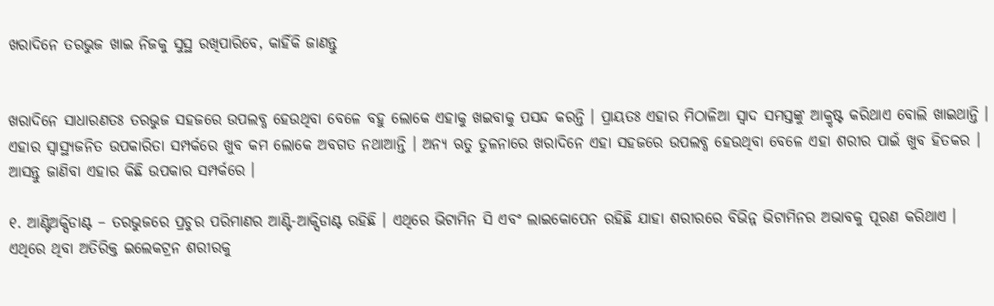ଖରାଦିନେ ତରଭୁଜ ଖାଇ ନିଜକୁ ସୁସ୍ଥ ରଖିପାରିବେ, କାହିଁକି ଜାଣନ୍ତୁ


ଖରାଦିନେ ସାଧାରଣତଃ ତରଭୁଜ ସହଜରେ ଉପଲବ୍ଧ ହେଉଥିବା ବେଳେ ବହୁ ଲୋକେ ଏହାକୁ ଖଇବାକୁ ପସନ୍ଦ କରନ୍ତି । ପ୍ରାୟତଃ ଏହାର ମିଠାଳିଆ ସ୍ୱାଦ ସମସ୍ତଙ୍କୁ ଆକ୍ରୃଷ୍ଟ କରିଥାଏ ବୋଲି ଖାଇଥାନ୍ତି । ଏହାର ସ୍ୱାସ୍ଥ୍ୟଜନିତ ଉପକାରିତା ସମ୍ପର୍କରେ ଖୁବ କମ ଲୋକେ ଅବଗତ ନଥାଆନ୍ତି । ଅନ୍ୟ ଋତୁ ତୁଳନାରେ ଖରାଦିନେ ଏହା ସହଜରେ ଉପଲବ୍ଧ ହେଉଥିବା ବେଳେ ଏହା ଶରୀର ପାଇଁ ଖୁବ ହିତକର । ଆସନ୍ତୁ ଜାଣିବା ଏହାର କିଛି ଉପକାର ସମ୍ପର୍କରେ ।

୧. ଆଣ୍ଟିଅକ୍ସିଡାଣ୍ଟ – ତରଭୁଜରେ ପ୍ରଚୁର ପରିମାଣର ଆଣ୍ଟି-ଆକ୍ସିଡାଣ୍ଟ ରହିଛି । ଏଥିରେ ଭିଟାମିନ ସି ଏବଂ ଲାଇକୋପେନ ରହିଛି ଯାହା ଶରୀରରେ ବିଭିନ୍ନ ଭିଟାମିନର ଅଭାବକୁ ପୂରଣ କରିଥାଏ । ଏଥିରେ ଥିବା ଅତିରିକ୍ତ ଇଲେକଟ୍ରନ ଶରୀରକୁ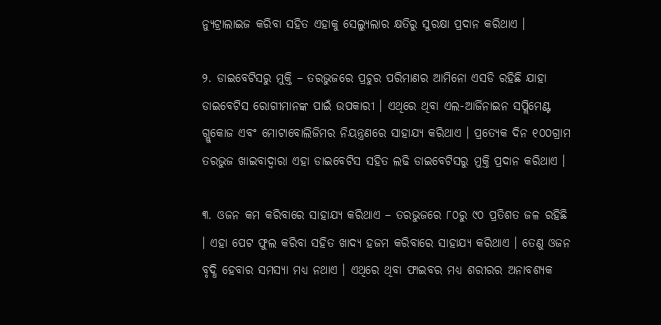ନ୍ୟୁଟ୍ରାଲାଇଜ କରିବା ସହିତ ଏହାକୁ ସେଲ୍ୟୁଲାର କ୍ଷତିରୁ ସୁରକ୍ଷା ପ୍ରଦାନ କରିଥାଏ ।

୨. ଡାଇବେଟିସରୁ ମୁକ୍ତି – ତରଭୁଜରେ ପ୍ରଚୁର ପରିମାଣର ଆମିନୋ ଏସଡି ରହିଛି ଯାହା ଡାଇବେଟିସ ରୋଗୀମାନଙ୍କ ପାଇଁ ଉପକାରୀ । ଏଥିରେ ଥିବା ଏଲ-ଆର୍ଜିନାଇନ ସପ୍ଲିମେଣ୍ଟ ଗ୍ଲୁକୋଜ ଏବଂ ମୋଟାବୋଲିଜିମର ନିୟନ୍ତ୍ରଣରେ ସାହାଯ୍ୟ କରିଥାଏ । ପ୍ରତ୍ୟେକ ଦିନ ୧୦୦ଗ୍ରାମ ତରଭୁଜ ଖାଇବାଦ୍ୱାରା ଏହା ଡାଇବେଟିସ ସହିତ ଲଢି ଡାଇବେଟିସରୁ ମୁକ୍ତି ପ୍ରଦାନ କରିଥାଏ ।

୩. ଓଜନ କମ କରିବାରେ ସାହାଯ୍ୟ କରିଥାଏ – ତରଭୁଜରେ ୮୦ରୁ ୯୦ ପ୍ରତିଶତ ଜଳ ରହିଛି । ଏହା ପେଟ ଫୁଲ କରିବା ସହିତ ଖାଦ୍ୟ ହଜମ କରିବାରେ ସାହାଯ୍ୟ କରିଥାଏ । ତେଣୁ ଓଜନ ବୃଦ୍ଧି ହେବାର ସମସ୍ୟା ମଧ୍ୟ ନଥାଏ । ଏଥିରେ ଥିବା ଫାଇବର ମଧ୍ୟ ଶରୀରର ଅନାବଶ୍ୟକ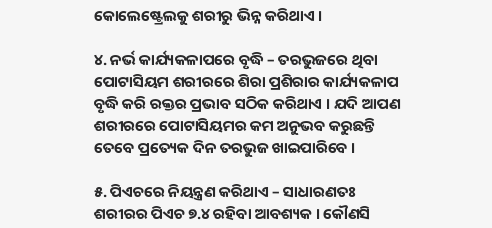କୋଲେଷ୍ଟ୍ରେଲକୁ ଶରୀରୁ ଭିନ୍ନ କରିଥାଏ ।

୪. ନର୍ଭ କାର୍ଯ୍ୟକଳାପରେ ବୃଦ୍ଧି – ତରଭୁଜରେ ଥିବା ପୋଟାସିୟମ ଶରୀରରେ ଶିରା ପ୍ରଶିରାର କାର୍ଯ୍ୟକଳାପ ବୃଦ୍ଧି କରି ରକ୍ତର ପ୍ରଭାବ ସଠିକ କରିଥାଏ । ଯଦି ଆପଣ ଶରୀରରେ ପୋଟାସିୟମର କମ ଅନୁଭବ କରୁଛନ୍ତି ତେବେ ପ୍ରତ୍ୟେକ ଦିନ ତରଭୁଜ ଖାଇପାରିବେ ।

୫. ପିଏଚରେ ନିୟନ୍ତ୍ରଣ କରିଥାଏ – ସାଧାରଣତଃ ଶରୀରର ପିଏଚ ୭.୪ ରହିବା ଆବଶ୍ୟକ । କୌଣସି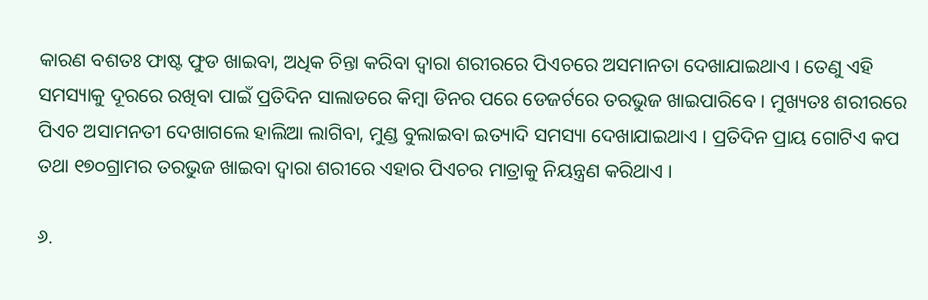କାରଣ ବଶତଃ ଫାଷ୍ଟ ଫୁଡ ଖାଇବା, ଅଧିକ ଚିନ୍ତା କରିବା ଦ୍ୱାରା ଶରୀରରେ ପିଏଚରେ ଅସମାନତା ଦେଖାଯାଇଥାଏ । ତେଣୁ ଏହି ସମସ୍ୟାକୁ ଦୂରରେ ରଖିବା ପାଇଁ ପ୍ରତିଦିନ ସାଲାଡରେ କିମ୍ବା ଡିନର ପରେ ଡେଜର୍ଟରେ ତରଭୁଜ ଖାଇପାରିବେ । ମୁଖ୍ୟତଃ ଶରୀରରେ ପିଏଚ ଅସାମନତୀ ଦେଖାଗଲେ ହାଲିଆ ଲାଗିବା, ମୁଣ୍ଡ ବୁଲାଇବା ଇତ୍ୟାଦି ସମସ୍ୟା ଦେଖାଯାଇଥାଏ । ପ୍ରତିଦିନ ପ୍ରାୟ ଗୋଟିଏ କପ ତଥା ୧୭୦ଗ୍ରାମର ତରଭୁଜ ଖାଇବା ଦ୍ୱାରା ଶରୀରେ ଏହାର ପିଏଚର ମାତ୍ରାକୁ ନିୟନ୍ତ୍ରଣ କରିଥାଏ ।

୬.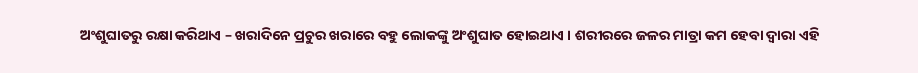ଅଂଶୁଘାତରୁ ରକ୍ଷା କରିଥାଏ – ଖରାଦିନେ ପ୍ରଚୁର ଖରାରେ ବହୁ ଲୋକଙ୍କୁ ଅଂଶୁଘାତ ହୋଇଥାଏ । ଶରୀରରେ ଜଳର ମାତ୍ରା କମ ହେବା ଦ୍ୱାରା ଏହି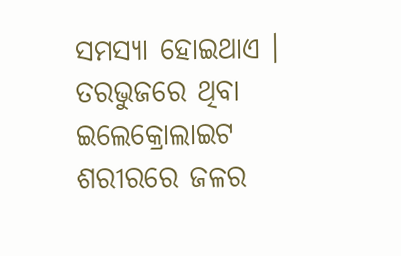ସମସ୍ୟା ହୋଇଥାଏ । ତରଭୁଜରେ ଥିବା ଇଲେକ୍ରୋଲାଇଟ ଶରୀରରେ ଜଳର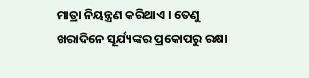ମାତ୍ରା ନିୟନ୍ତ୍ରଣ କରିଥାଏ । ତେଣୁ ଖରାଦିନେ ସୂର୍ଯ୍ୟଙ୍କର ପ୍ରକୋପରୁ ରକ୍ଷା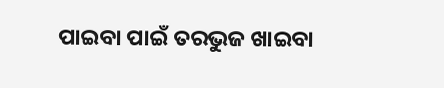ପାଇବା ପାଇଁ ତରଭୁଜ ଖାଇବା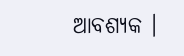ଆବଶ୍ୟକ ।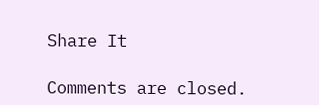Share It

Comments are closed.